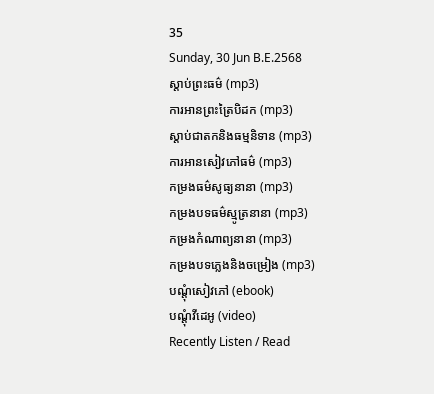35
Sunday, 30 Jun B.E.2568
ស្តាប់ព្រះធម៌ (mp3)
ការអានព្រះត្រៃបិដក (mp3)
ស្តាប់ជាតកនិងធម្មនិទាន (mp3)
ការអានសៀវភៅធម៌ (mp3)
កម្រងធម៌សូធ្យនានា (mp3)
កម្រងបទធម៌ស្មូត្រនានា (mp3)
កម្រងកំណាព្យនានា (mp3)
កម្រងបទភ្លេងនិងចម្រៀង (mp3)
បណ្តុំសៀវភៅ (ebook)
បណ្តុំវីដេអូ (video)
Recently Listen / Read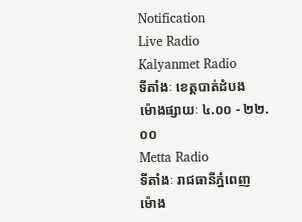Notification
Live Radio
Kalyanmet Radio
ទីតាំងៈ ខេត្តបាត់ដំបង
ម៉ោងផ្សាយៈ ៤.០០ - ២២.០០
Metta Radio
ទីតាំងៈ រាជធានីភ្នំពេញ
ម៉ោង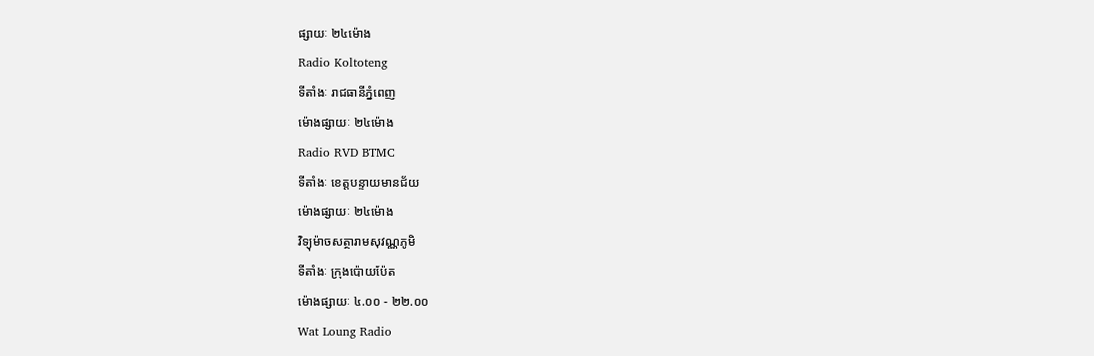ផ្សាយៈ ២៤ម៉ោង
Radio Koltoteng
ទីតាំងៈ រាជធានីភ្នំពេញ
ម៉ោងផ្សាយៈ ២៤ម៉ោង
Radio RVD BTMC
ទីតាំងៈ ខេត្តបន្ទាយមានជ័យ
ម៉ោងផ្សាយៈ ២៤ម៉ោង
វិទ្យុម៉ាចសត្ថារាមសុវណ្ណភូមិ
ទីតាំងៈ ក្រុងប៉ោយប៉ែត
ម៉ោងផ្សាយៈ ៤.០០ - ២២.០០
Wat Loung Radio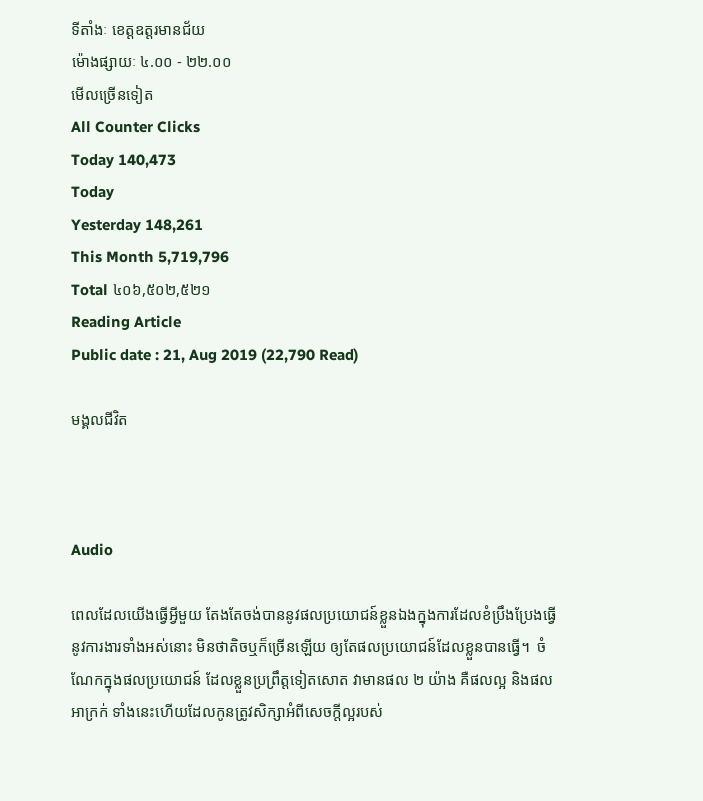ទីតាំងៈ ខេត្តឧត្តរមានជ័យ
ម៉ោងផ្សាយៈ ៤.០០ - ២២.០០
មើលច្រើនទៀត
All Counter Clicks
Today 140,473
Today
Yesterday 148,261
This Month 5,719,796
Total ៤០៦,៥០២,៥២១
Reading Article
Public date : 21, Aug 2019 (22,790 Read)

មង្គលជីវិត



Audio

ពេលដែលយើងធ្វើអ្វីមួយ តែងតែចង់បាននូវផលប្រយោជន៍ខ្លួនឯងក្នុងការដែលខំប្រឹងប្រែងធ្វើនូវការងារទាំងអស់នោះ មិនថាតិចឬក៏ច្រើនឡើយ ឲ្យតែផលប្រយោជន៍ដែលខ្លួនបានធ្វើ។  ចំណែកក្នុងផលប្រយោជន៍ ដែលខ្លួនប្រព្រឹត្តទៀតសោត វាមានផល ២ យ៉ាង គឺផលល្អ និងផលអាក្រក់ ទាំងនេះហើយដែលកូនត្រូវសិក្សាអំពីសេចក្ដីល្អរបស់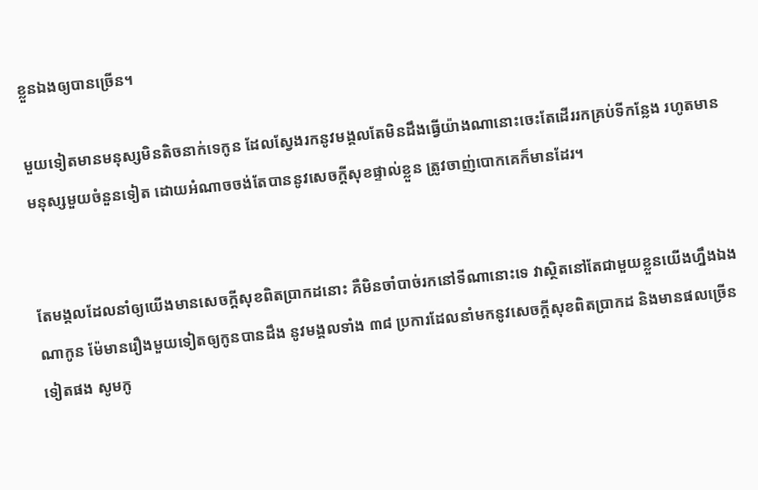ខ្លួនឯងឲ្យបានច្រើន។

មួយទៀតមានមនុស្សមិនតិចនាក់ទេកូន ដែលស្វែងរកនូវមង្គលតែមិនដឹងធ្វើយ៉ាងណានោះចេះតែដើររកគ្រប់ទីកន្លែង រហូតមានមនុស្សមួយចំនួនទៀត ដោយអំណាចចង់តែបាននូវសេចក្ដីសុខផ្ទាល់ខ្លួន ត្រូវចាញ់បោកគេក៏មានដែរ។


តែមង្គលដែលនាំឲ្យយើងមានសេចក្ដីសុខពិតប្រាកដនោះ គឺមិនចាំបាច់រកនៅទីណានោះទេ វាស្ថិតនៅតែជាមួយខ្លួនយើងហ្នឹងឯងណាកូន ម៉ែមានរឿងមួយទៀតឲ្យកូនបានដឹង នូវមង្គលទាំង ៣៨ ប្រការដែលនាំមកនូវសេចក្ដីសុខពិតប្រាកដ និងមានផលច្រើនទៀតផង សូមកូ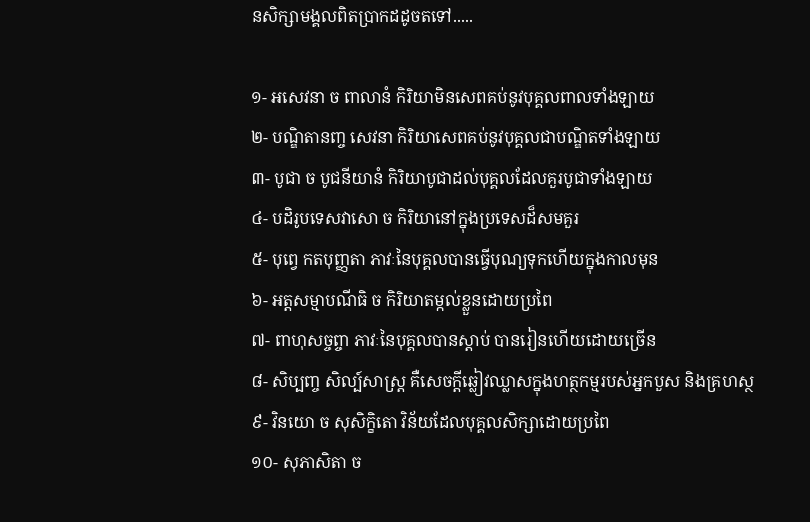នសិក្សាមង្គលពិតប្រាកដដូចតទៅ.....

១- អសេវនា ច ពាលានំ កិរិយាមិនសេពគប់នូវបុគ្គលពាលទាំងឡាយ
២- បណ្ឌិតានញ្ច សេវនា កិរិយាសេពគប់នូវបុគ្គលជាបណ្ឌិតទាំងឡាយ
៣- បូជា ច បូជនីយានំ កិរិយាបូជាដល់បុគ្គលដែលគួរបូជាទាំងឡាយ
៤- បដិរូបទេសវាសោ ច កិរិយានៅក្នុងប្រទេសដ៏សមគួរ
៥- បុព្វេ កតបុញ្ញតា ភាវៈនៃបុគ្គលបានធ្វើបុណ្យទុកហើយក្នុងកាលមុន
៦- អត្តសម្មាបណីធិ ច កិរិយាតម្កល់ខ្លួនដោយប្រពៃ
៧- ពាហុសច្ចព្ចា ភាវៈនៃបុគ្គលបានស្ដាប់ បានរៀនហើយដោយច្រើន
៨- សិប្បញ្ច សិល្ប៍សាស្ត្រ គឺសេចក្ដីឆ្លៀវឈ្លាសក្នុងហត្ថកម្មរបស់អ្នកបួស និងគ្រហស្ថ
៩- វិនយោ ច សុសិក្ខិតោ វិន័យដែលបុគ្គលសិក្សាដោយប្រពៃ
១០- សុភាសិតា ច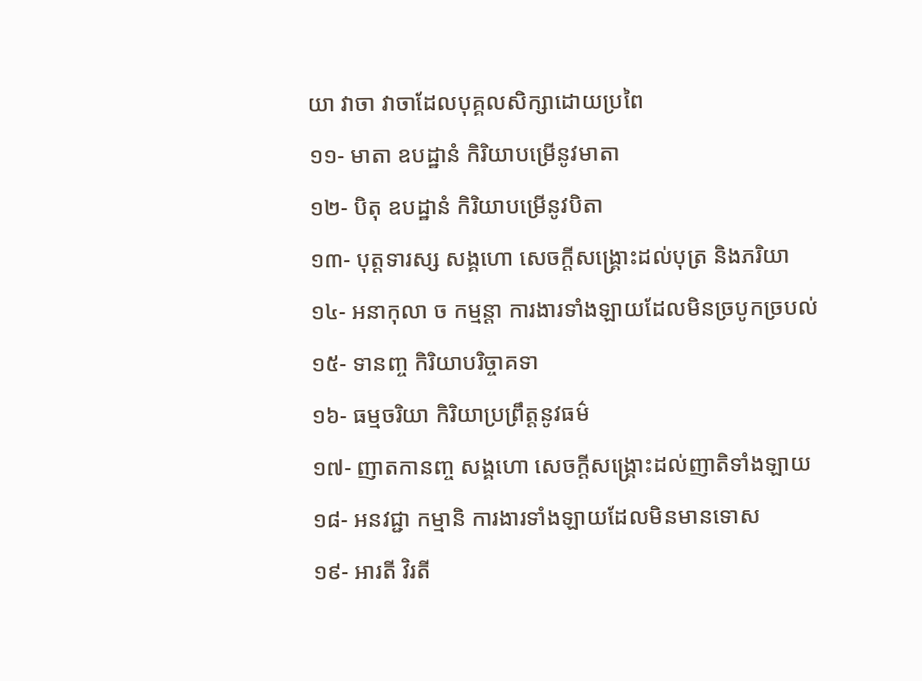យា វាចា វាចាដែលបុគ្គលសិក្សាដោយប្រពៃ
១១- មាតា ឧបដ្ឋានំ កិរិយាបម្រើនូវមាតា
១២- បិតុ ឧបដ្ឋានំ កិរិយាបម្រើនូវបិតា
១៣- បុត្តទារស្ស សង្គហោ សេចក្ដីសង្គ្រោះដល់បុត្រ និងភរិយា
១៤- អនាកុលា ច កម្មន្តា ការងារទាំងឡាយដែលមិនច្របូកច្របល់
១៥- ទានញ្ច កិរិយាបរិច្ចាគទា
១៦- ធម្មចរិយា កិរិយាប្រព្រឹត្តនូវធម៌
១៧- ញាតកានញ្ច សង្គហោ សេចក្ដីសង្គ្រោះដល់ញាតិទាំងឡាយ
១៨- អនវជ្ជា កម្មានិ ការងារទាំងឡាយដែលមិនមានទោស
១៩- អារតី វិរតី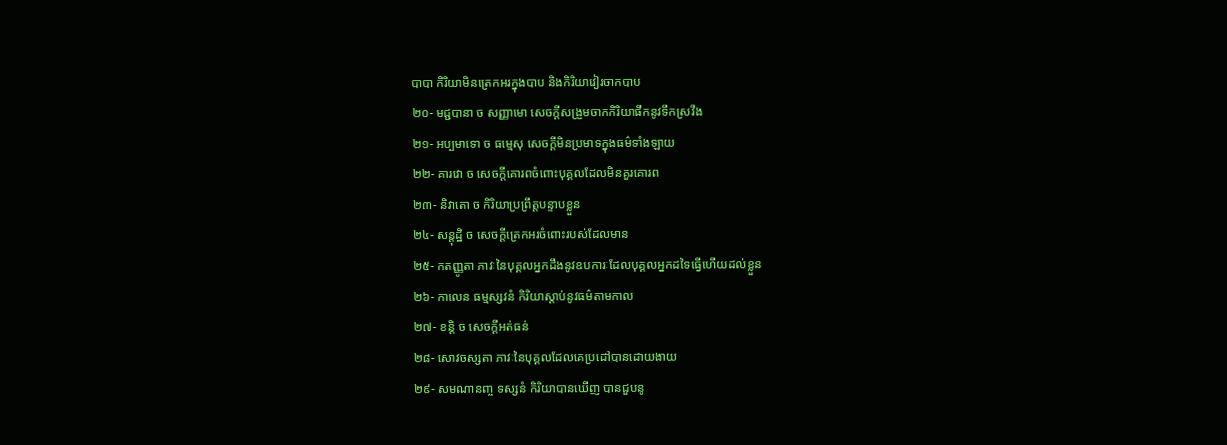បាបា កិរិយាមិនត្រេកអរក្នុងបាប និងកិរិយាវៀរចាកបាប
២០- មជ្ជបានា ច សញ្ញាមោ សេចក្ដីសង្រួមចាកកិរិយាផឹកនូវទឹកស្រវឹង
២១- អប្បមាទោ ច ធម្មេសុ សេចក្ដីមិនប្រមាទក្នុងធម៌ទាំងឡាយ
២២- គារវោ ច សេចក្ដីគោរពចំពោះបុគ្គលដែលមិនគួរគោរព
២៣- និវាតោ ច កិរិយាប្រព្រឹត្តបន្ទាបខ្លួន
២៤- សន្តុដ្ឋិ ច សេចក្ដីត្រេកអរចំពោះរបស់ដែលមាន
២៥- កតញ្ញូតា ភាវៈនៃបុគ្គលអ្នកដឹងនូវឧបការៈដែលបុគ្គលអ្នកដទៃធ្វើហើយដល់ខ្លួន
២៦- កាលេន ធម្មស្សវនំ កិរិយាស្ដាប់នូវធម៌តាមកាល
២៧- ខន្តិ ច សេចក្ដីអត់ធន់
២៨- សោវចស្សតា ភាវៈនៃបុគ្គលដែលគេប្រដៅបានដោយងាយ
២៩- សមណានញ្ច ទស្សនំ កិរិយាបានឃើញ បានជួបនូ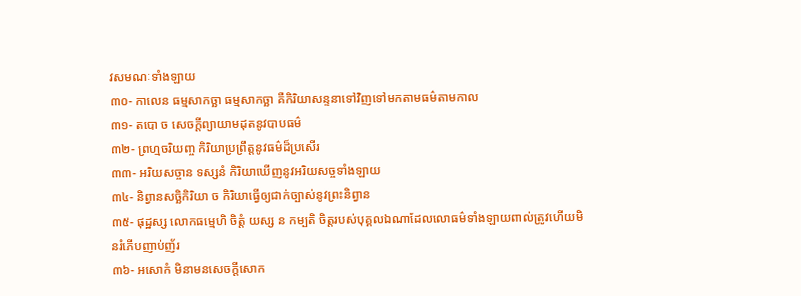វសមណៈទាំងឡាយ
៣០- កាលេន ធម្មសាកច្ឆា ធម្មសាកច្ឆា គឺកិរិយាសន្ទនាទៅវិញទៅមកតាមធម៌តាមកាល
៣១- តបោ ច សេចក្ដីព្យាយាមដុតនូវបាបធម៌
៣២- ព្រហ្មចរិយញ្ច កិរិយាប្រព្រឹត្តនូវធម៌ដ៏ប្រសើរ
៣៣- អរិយសច្ចាន ទស្សនំ កិរិយាឃើញនូវអរិយសច្ចទាំងឡាយ
៣៤- និព្វានសច្ឆិកិរិយា ច កិរិយាធ្វើឲ្យជាក់ច្បាស់នូវព្រះនិព្វាន
៣៥- ផុដ្ឋស្ស លោកធម្មេហិ ចិត្តំ យស្ស ន កម្បតិ ចិត្តរបស់បុគ្គលឯណាដែលលោធម៌ទាំងឡាយពាល់ត្រូវហើយមិនរំភើបញាប់ញ័រ
៣៦- អសោកំ មិនាមនសេចក្ដីសោក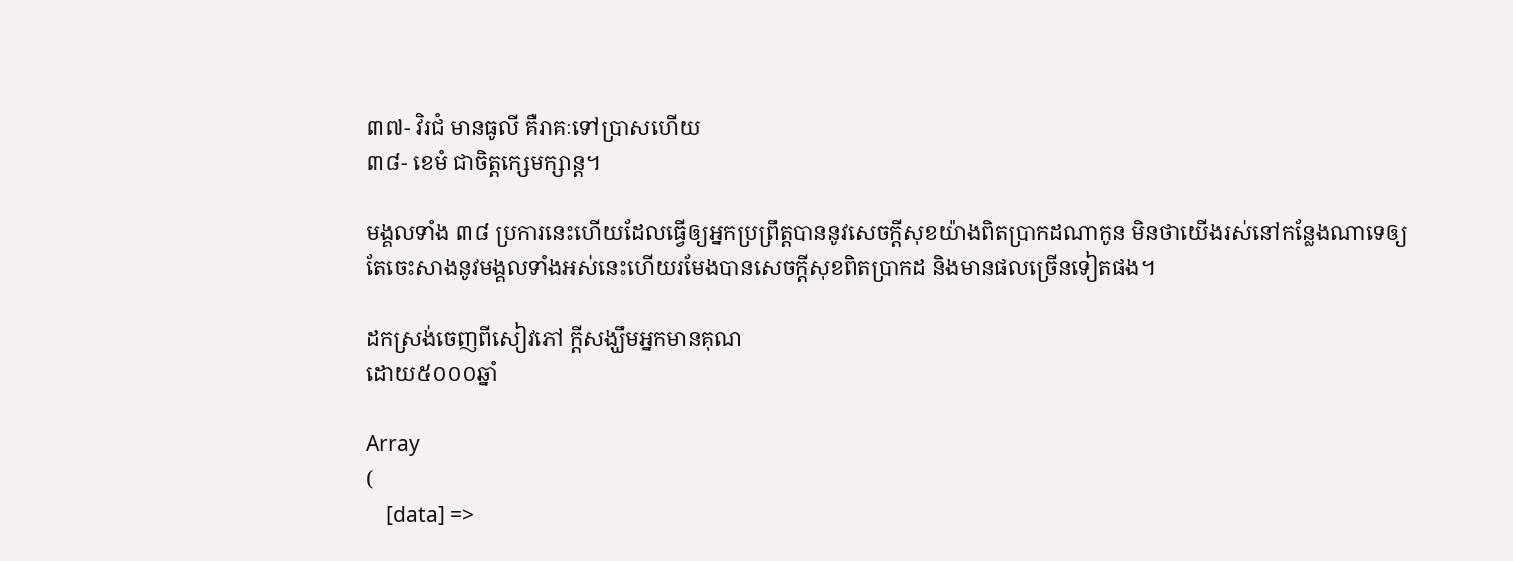៣៧- វិរជំ មានធូលី គឺរាគៈទៅប្រាសហើយ
៣៨- ខេមំ ជាចិត្តក្សេមក្សាន្ត។

មង្គលទាំង ៣៨ ប្រការនេះហើយដែលធ្វើឲ្យអ្នកប្រព្រឹត្តបាននូវសេចក្ដីសុខយ៉ាងពិតប្រាកដណាកូន មិនថាយើងរស់នៅកន្លែងណាទេឲ្យតែចេះសាងនូវមង្គលទាំងអស់នេះហើយរមែងបានសេចក្ដីសុខពិតប្រាកដ និងមានផលច្រើនទៀតផង។

ដកស្រង់ចេញពីសៀវភៅ ក្តីសង្ឃឹមអ្នកមានគុណ
ដោយ៥០០០ឆ្នាំ

Array
(
    [data] =>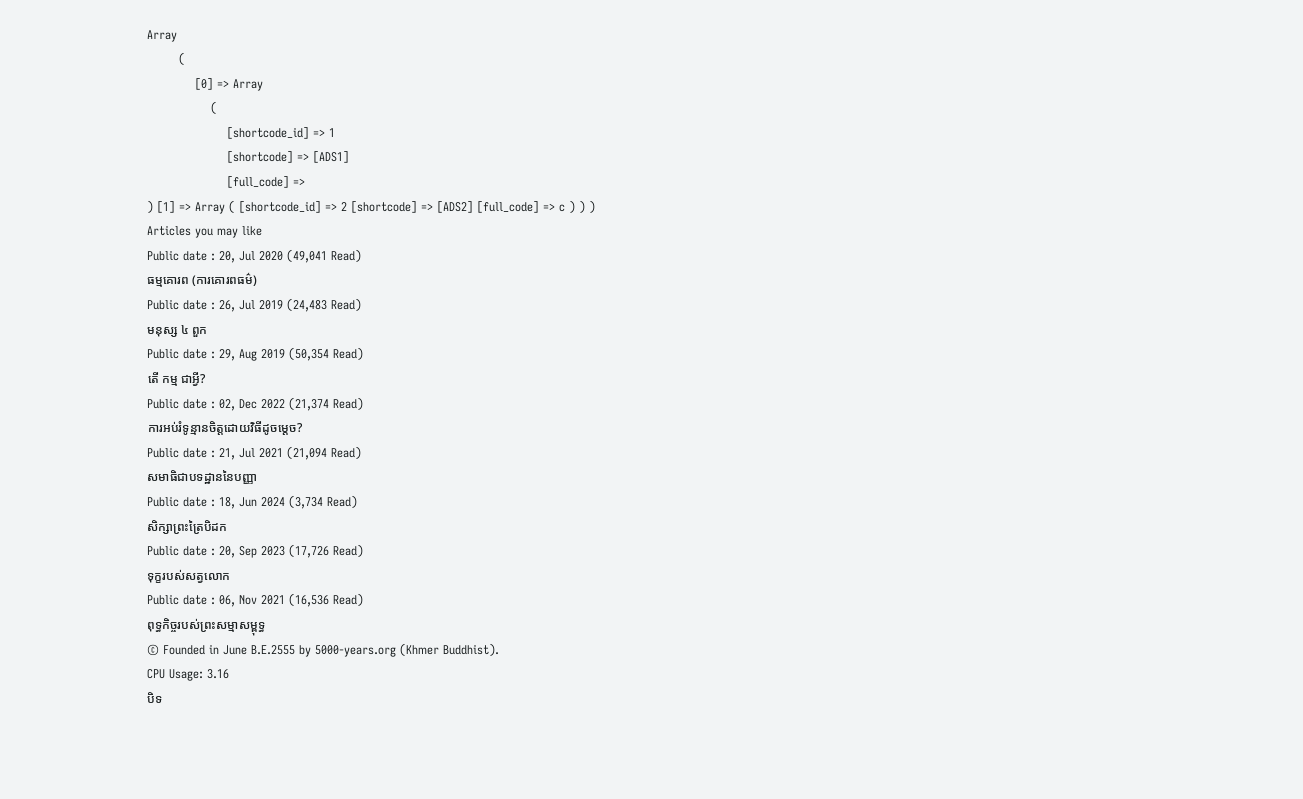Array
        (
            [0] => Array
                (
                    [shortcode_id] => 1
                    [shortcode] => [ADS1]
                    [full_code] =>
) [1] => Array ( [shortcode_id] => 2 [shortcode] => [ADS2] [full_code] => c ) ) )
Articles you may like
Public date : 20, Jul 2020 (49,041 Read)
ធម្មគោរព (ការគោរពធម៌)
Public date : 26, Jul 2019 (24,483 Read)
មនុស្ស ៤ ពួក
Public date : 29, Aug 2019 (50,354 Read)
តើ កម្ម ជាអ្វី?
Public date : 02, Dec 2022 (21,374 Read)
ការអប់រំទូន្មានចិត្តដោយវិធីដូចម្តេច?
Public date : 21, Jul 2021 (21,094 Read)
សមាធិជាបទដ្ឋាននៃបញ្ញា
Public date : 18, Jun 2024 (3,734 Read)
សិក្សាព្រះត្រៃបិដក
Public date : 20, Sep 2023 (17,726 Read)
ទុក្ខរបស់សត្វលោក
Public date : 06, Nov 2021 (16,536 Read)
ពុទ្ធកិច្ចរបស់ព្រះសម្មាសម្ពុទ្ធ
© Founded in June B.E.2555 by 5000-years.org (Khmer Buddhist).
CPU Usage: 3.16
បិទ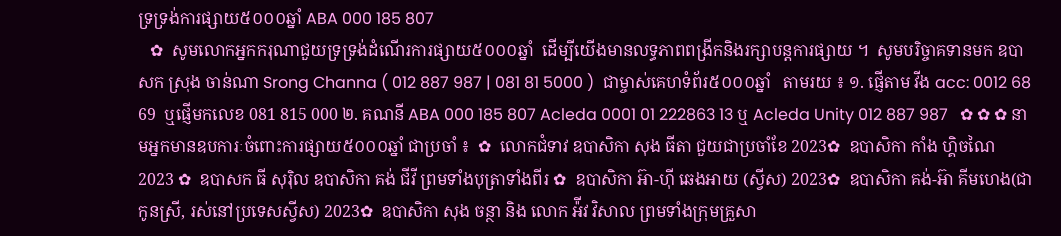ទ្រទ្រង់ការផ្សាយ៥០០០ឆ្នាំ ABA 000 185 807
   ✿  សូមលោកអ្នកករុណាជួយទ្រទ្រង់ដំណើរការផ្សាយ៥០០០ឆ្នាំ  ដើម្បីយើងមានលទ្ធភាពពង្រីកនិងរក្សាបន្តការផ្សាយ ។  សូមបរិច្ចាគទានមក ឧបាសក ស្រុង ចាន់ណា Srong Channa ( 012 887 987 | 081 81 5000 )  ជាម្ចាស់គេហទំព័រ៥០០០ឆ្នាំ   តាមរយ ៖ ១. ផ្ញើតាម វីង acc: 0012 68 69  ឬផ្ញើមកលេខ 081 815 000 ២. គណនី ABA 000 185 807 Acleda 0001 01 222863 13 ឬ Acleda Unity 012 887 987   ✿ ✿ ✿ នាមអ្នកមានឧបការៈចំពោះការផ្សាយ៥០០០ឆ្នាំ ជាប្រចាំ ៖  ✿  លោកជំទាវ ឧបាសិកា សុង ធីតា ជួយជាប្រចាំខែ 2023✿  ឧបាសិកា កាំង ហ្គិចណៃ 2023 ✿  ឧបាសក ធី សុរ៉ិល ឧបាសិកា គង់ ជីវី ព្រមទាំងបុត្រាទាំងពីរ ✿  ឧបាសិកា អ៊ា-ហុី ឆេងអាយ (ស្វីស) 2023✿  ឧបាសិកា គង់-អ៊ា គីមហេង(ជាកូនស្រី, រស់នៅប្រទេសស្វីស) 2023✿  ឧបាសិកា សុង ចន្ថា និង លោក អ៉ីវ វិសាល ព្រមទាំងក្រុមគ្រួសា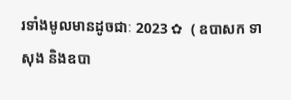រទាំងមូលមានដូចជាៈ 2023 ✿  ( ឧបាសក ទា សុង និងឧបា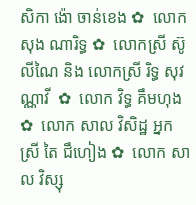សិកា ង៉ោ ចាន់ខេង ✿  លោក សុង ណារិទ្ធ ✿  លោកស្រី ស៊ូ លីណៃ និង លោកស្រី រិទ្ធ សុវណ្ណាវី  ✿  លោក វិទ្ធ គឹមហុង ✿  លោក សាល វិសិដ្ឋ អ្នកស្រី តៃ ជឹហៀង ✿  លោក សាល វិស្សុ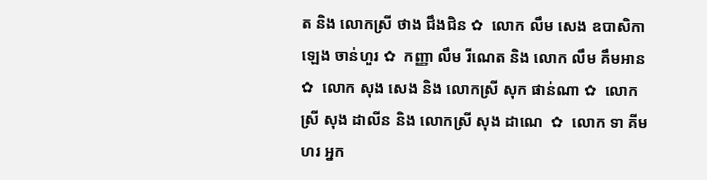ត និង លោកស្រី ថាង ជឹងជិន ✿  លោក លឹម សេង ឧបាសិកា ឡេង ចាន់ហួរ ✿  កញ្ញា លឹម រីណេត និង លោក លឹម គឹមអាន ✿  លោក សុង សេង និង លោកស្រី សុក ផាន់ណា ✿  លោកស្រី សុង ដាលីន និង លោកស្រី សុង ដាណេ  ✿  លោក ទា គីមហរ អ្នក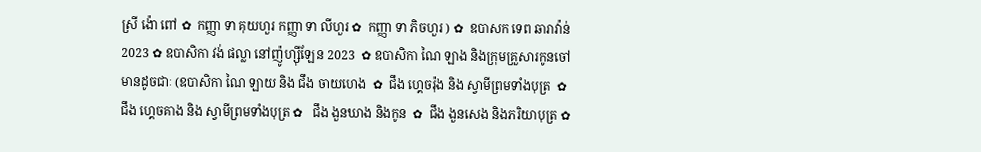ស្រី ង៉ោ ពៅ ✿  កញ្ញា ទា គុយហួរ កញ្ញា ទា លីហួរ ✿  កញ្ញា ទា ភិចហួរ ) ✿  ឧបាសក ទេព ឆារាវ៉ាន់ 2023 ✿ ឧបាសិកា វង់ ផល្លា នៅញ៉ូហ្ស៊ីឡែន 2023  ✿ ឧបាសិកា ណៃ ឡាង និងក្រុមគ្រួសារកូនចៅ មានដូចជាៈ (ឧបាសិកា ណៃ ឡាយ និង ជឹង ចាយហេង  ✿  ជឹង ហ្គេចរ៉ុង និង ស្វាមីព្រមទាំងបុត្រ  ✿ ជឹង ហ្គេចគាង និង ស្វាមីព្រមទាំងបុត្រ ✿   ជឹង ងួនឃាង និងកូន  ✿  ជឹង ងួនសេង និងភរិយាបុត្រ ✿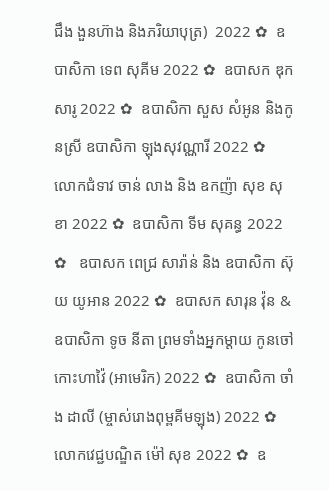ជឹង ងួនហ៊ាង និងភរិយាបុត្រ)  2022 ✿  ឧបាសិកា ទេព សុគីម 2022 ✿  ឧបាសក ឌុក សារូ 2022 ✿  ឧបាសិកា សួស សំអូន និងកូនស្រី ឧបាសិកា ឡុងសុវណ្ណារី 2022 ✿  លោកជំទាវ ចាន់ លាង និង ឧកញ៉ា សុខ សុខា 2022 ✿  ឧបាសិកា ទីម សុគន្ធ 2022 ✿   ឧបាសក ពេជ្រ សារ៉ាន់ និង ឧបាសិកា ស៊ុយ យូអាន 2022 ✿  ឧបាសក សារុន វ៉ុន & ឧបាសិកា ទូច នីតា ព្រមទាំងអ្នកម្តាយ កូនចៅ កោះហាវ៉ៃ (អាមេរិក) 2022 ✿  ឧបាសិកា ចាំង ដាលី (ម្ចាស់រោងពុម្ពគីមឡុង) 2022 ✿  លោកវេជ្ជបណ្ឌិត ម៉ៅ សុខ 2022 ✿  ឧ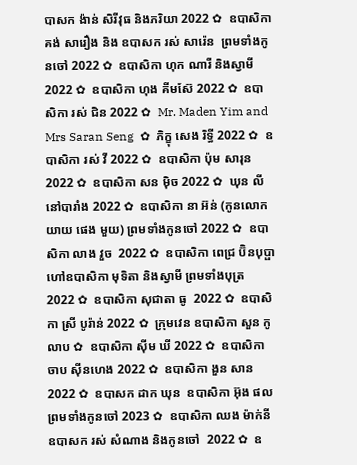បាសក ង៉ាន់ សិរីវុធ និងភរិយា 2022 ✿  ឧបាសិកា គង់ សារឿង និង ឧបាសក រស់ សារ៉េន  ព្រមទាំងកូនចៅ 2022 ✿  ឧបាសិកា ហុក ណារី និងស្វាមី 2022 ✿  ឧបាសិកា ហុង គីមស៊ែ 2022 ✿  ឧបាសិកា រស់ ជិន 2022 ✿  Mr. Maden Yim and Mrs Saran Seng  ✿  ភិក្ខុ សេង រិទ្ធី 2022 ✿  ឧបាសិកា រស់ វី 2022 ✿  ឧបាសិកា ប៉ុម សារុន 2022 ✿  ឧបាសិកា សន ម៉ិច 2022 ✿  ឃុន លី នៅបារាំង 2022 ✿  ឧបាសិកា នា អ៊ន់ (កូនលោកយាយ ផេង មួយ) ព្រមទាំងកូនចៅ 2022 ✿  ឧបាសិកា លាង វួច  2022 ✿  ឧបាសិកា ពេជ្រ ប៊ិនបុប្ផា ហៅឧបាសិកា មុទិតា និងស្វាមី ព្រមទាំងបុត្រ  2022 ✿  ឧបាសិកា សុជាតា ធូ  2022 ✿  ឧបាសិកា ស្រី បូរ៉ាន់ 2022 ✿  ក្រុមវេន ឧបាសិកា សួន កូលាប ✿  ឧបាសិកា ស៊ីម ឃី 2022 ✿  ឧបាសិកា ចាប ស៊ីនហេង 2022 ✿  ឧបាសិកា ងួន សាន 2022 ✿  ឧបាសក ដាក ឃុន  ឧបាសិកា អ៊ុង ផល ព្រមទាំងកូនចៅ 2023 ✿  ឧបាសិកា ឈង ម៉ាក់នី ឧបាសក រស់ សំណាង និងកូនចៅ  2022 ✿  ឧ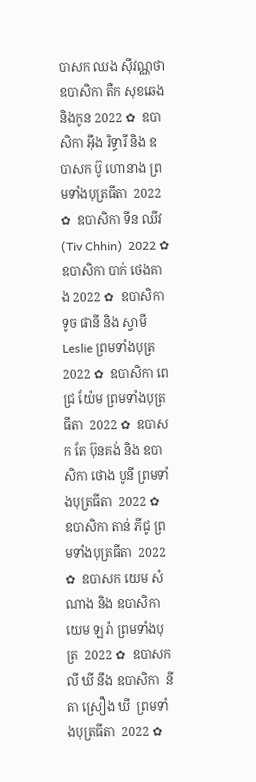បាសក ឈង សុីវណ្ណថា ឧបាសិកា តឺក សុខឆេង និងកូន 2022 ✿  ឧបាសិកា អុឹង រិទ្ធារី និង ឧបាសក ប៊ូ ហោនាង ព្រមទាំងបុត្រធីតា  2022 ✿  ឧបាសិកា ទីន ឈីវ (Tiv Chhin)  2022 ✿  ឧបាសិកា បាក់ ថេងគាង 2022 ✿  ឧបាសិកា ទូច ផានី និង ស្វាមី Leslie ព្រមទាំងបុត្រ  2022 ✿  ឧបាសិកា ពេជ្រ យ៉ែម ព្រមទាំងបុត្រធីតា  2022 ✿  ឧបាសក តែ ប៊ុនគង់ និង ឧបាសិកា ថោង បូនី ព្រមទាំងបុត្រធីតា  2022 ✿  ឧបាសិកា តាន់ ភីជូ ព្រមទាំងបុត្រធីតា  2022 ✿  ឧបាសក យេម សំណាង និង ឧបាសិកា យេម ឡរ៉ា ព្រមទាំងបុត្រ  2022 ✿  ឧបាសក លី ឃី នឹង ឧបាសិកា  នីតា ស្រឿង ឃី  ព្រមទាំងបុត្រធីតា  2022 ✿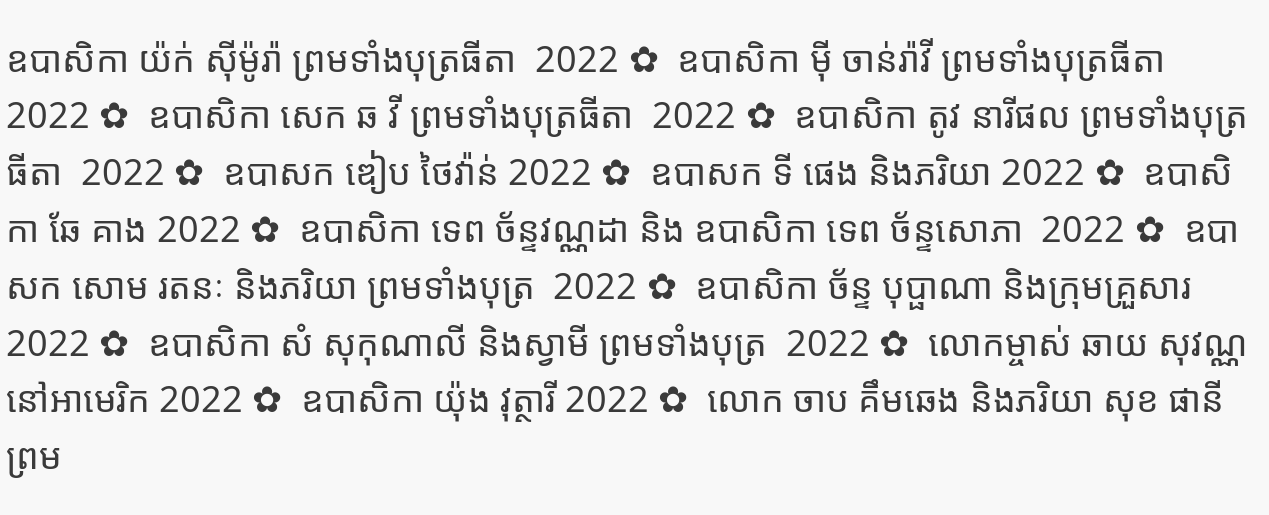ឧបាសិកា យ៉ក់ សុីម៉ូរ៉ា ព្រមទាំងបុត្រធីតា  2022 ✿  ឧបាសិកា មុី ចាន់រ៉ាវី ព្រមទាំងបុត្រធីតា  2022 ✿  ឧបាសិកា សេក ឆ វី ព្រមទាំងបុត្រធីតា  2022 ✿  ឧបាសិកា តូវ នារីផល ព្រមទាំងបុត្រធីតា  2022 ✿  ឧបាសក ឌៀប ថៃវ៉ាន់ 2022 ✿  ឧបាសក ទី ផេង និងភរិយា 2022 ✿  ឧបាសិកា ឆែ គាង 2022 ✿  ឧបាសិកា ទេព ច័ន្ទវណ្ណដា និង ឧបាសិកា ទេព ច័ន្ទសោភា  2022 ✿  ឧបាសក សោម រតនៈ និងភរិយា ព្រមទាំងបុត្រ  2022 ✿  ឧបាសិកា ច័ន្ទ បុប្ផាណា និងក្រុមគ្រួសារ 2022 ✿  ឧបាសិកា សំ សុកុណាលី និងស្វាមី ព្រមទាំងបុត្រ  2022 ✿  លោកម្ចាស់ ឆាយ សុវណ្ណ នៅអាមេរិក 2022 ✿  ឧបាសិកា យ៉ុង វុត្ថារី 2022 ✿  លោក ចាប គឹមឆេង និងភរិយា សុខ ផានី ព្រម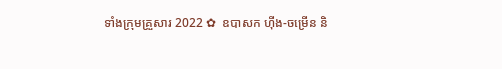ទាំងក្រុមគ្រួសារ 2022 ✿  ឧបាសក ហ៊ីង-ចម្រើន និ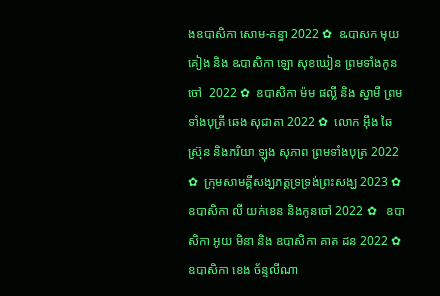ងឧបាសិកា សោម-គន្ធា 2022 ✿  ឩបាសក មុយ គៀង និង ឩបាសិកា ឡោ សុខឃៀន ព្រមទាំងកូនចៅ  2022 ✿  ឧបាសិកា ម៉ម ផល្លី និង ស្វាមី ព្រមទាំងបុត្រី ឆេង សុជាតា 2022 ✿  លោក អ៊ឹង ឆៃស្រ៊ុន និងភរិយា ឡុង សុភាព ព្រមទាំងបុត្រ 2022 ✿  ក្រុមសាមគ្គីសង្ឃភត្តទ្រទ្រង់ព្រះសង្ឃ 2023 ✿   ឧបាសិកា លី យក់ខេន និងកូនចៅ 2022 ✿   ឧបាសិកា អូយ មិនា និង ឧបាសិកា គាត ដន 2022 ✿  ឧបាសិកា ខេង ច័ន្ទលីណា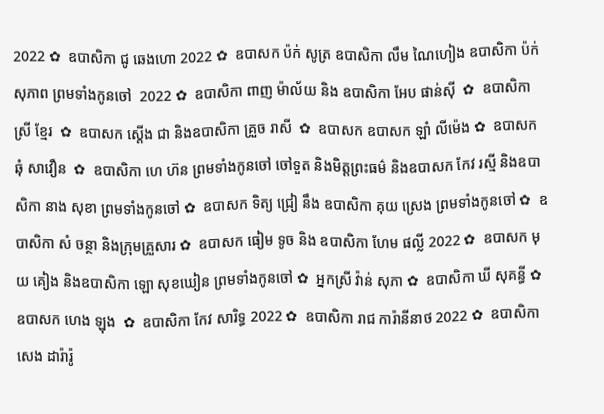2022 ✿  ឧបាសិកា ជូ ឆេងហោ 2022 ✿  ឧបាសក ប៉ក់ សូត្រ ឧបាសិកា លឹម ណៃហៀង ឧបាសិកា ប៉ក់ សុភាព ព្រមទាំងកូនចៅ  2022 ✿  ឧបាសិកា ពាញ ម៉ាល័យ និង ឧបាសិកា អែប ផាន់ស៊ី  ✿  ឧបាសិកា ស្រី ខ្មែរ  ✿  ឧបាសក ស្តើង ជា និងឧបាសិកា គ្រួច រាសី  ✿  ឧបាសក ឧបាសក ឡាំ លីម៉េង ✿  ឧបាសក ឆុំ សាវឿន  ✿  ឧបាសិកា ហេ ហ៊ន ព្រមទាំងកូនចៅ ចៅទួត និងមិត្តព្រះធម៌ និងឧបាសក កែវ រស្មី និងឧបាសិកា នាង សុខា ព្រមទាំងកូនចៅ ✿  ឧបាសក ទិត្យ ជ្រៀ នឹង ឧបាសិកា គុយ ស្រេង ព្រមទាំងកូនចៅ ✿  ឧបាសិកា សំ ចន្ថា និងក្រុមគ្រួសារ ✿  ឧបាសក ធៀម ទូច និង ឧបាសិកា ហែម ផល្លី 2022 ✿  ឧបាសក មុយ គៀង និងឧបាសិកា ឡោ សុខឃៀន ព្រមទាំងកូនចៅ ✿  អ្នកស្រី វ៉ាន់ សុភា ✿  ឧបាសិកា ឃី សុគន្ធី ✿  ឧបាសក ហេង ឡុង  ✿  ឧបាសិកា កែវ សារិទ្ធ 2022 ✿  ឧបាសិកា រាជ ការ៉ានីនាថ 2022 ✿  ឧបាសិកា សេង ដារ៉ារ៉ូ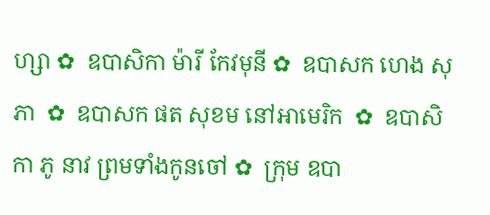ហ្សា ✿  ឧបាសិកា ម៉ារី កែវមុនី ✿  ឧបាសក ហេង សុភា  ✿  ឧបាសក ផត សុខម នៅអាមេរិក  ✿  ឧបាសិកា ភូ នាវ ព្រមទាំងកូនចៅ ✿  ក្រុម ឧបា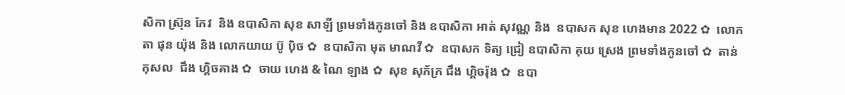សិកា ស្រ៊ុន កែវ  និង ឧបាសិកា សុខ សាឡី ព្រមទាំងកូនចៅ និង ឧបាសិកា អាត់ សុវណ្ណ និង  ឧបាសក សុខ ហេងមាន 2022 ✿  លោកតា ផុន យ៉ុង និង លោកយាយ ប៊ូ ប៉ិច ✿  ឧបាសិកា មុត មាណវី ✿  ឧបាសក ទិត្យ ជ្រៀ ឧបាសិកា គុយ ស្រេង ព្រមទាំងកូនចៅ ✿  តាន់ កុសល  ជឹង ហ្គិចគាង ✿  ចាយ ហេង & ណៃ ឡាង ✿  សុខ សុភ័ក្រ ជឹង ហ្គិចរ៉ុង ✿  ឧបា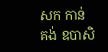សក កាន់ គង់ ឧបាសិ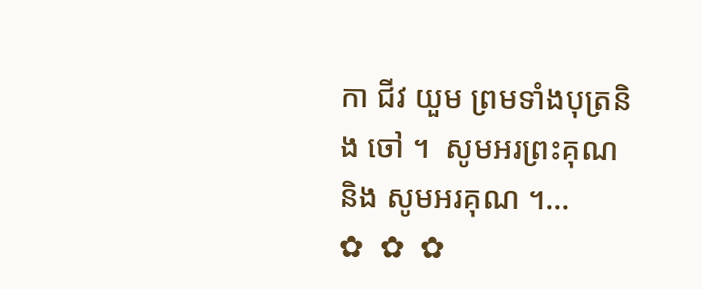កា ជីវ យួម ព្រមទាំងបុត្រនិង ចៅ ។  សូមអរព្រះគុណ និង សូមអរគុណ ។...       ✿  ✿  ✿